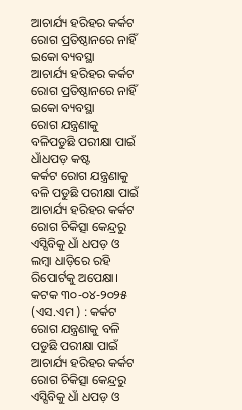ଆଚାର୍ଯ୍ୟ ହରିହର କର୍କଟ ରୋଗ ପ୍ରତିଷ୍ଠାନରେ ନାହିଁ ଇକୋ ବ୍ୟବସ୍ଥା
ଆଚାର୍ଯ୍ୟ ହରିହର କର୍କଟ ରୋଗ ପ୍ରତିଷ୍ଠାନରେ ନାହିଁ ଇକୋ ବ୍ୟବସ୍ଥା
ରୋଗ ଯନ୍ତ୍ରଣାକୁ ବଳିପଡୁଛି ପରୀକ୍ଷା ପାଇଁ ଧାଁଧପଡ଼ କଷ୍ଟ
କର୍କଟ ରୋଗ ଯନ୍ତ୍ରଣାକୁ ବଳି ପଡୁଛି ପରୀକ୍ଷା ପାଇଁ ଆଚାର୍ଯ୍ୟ ହରିହର କର୍କଟ ରୋଗ ଚିକିତ୍ସା କେନ୍ଦ୍ରରୁ ଏସ୍ସିବିକୁ ଧାଁ ଧପଡ଼ ଓ ଲମ୍ବା ଧାଡ଼ିରେ ରହି ରିପୋର୍ଟକୁ ଅପେକ୍ଷା।
କଟକ ୩୦-୦୪-୨୦୨୫ (ଏସ.ଏମ ) : କର୍କଟ ରୋଗ ଯନ୍ତ୍ରଣାକୁ ବଳି ପଡୁଛି ପରୀକ୍ଷା ପାଇଁ ଆଚାର୍ଯ୍ୟ ହରିହର କର୍କଟ ରୋଗ ଚିକିତ୍ସା କେନ୍ଦ୍ରରୁ ଏସ୍ସିବିକୁ ଧାଁ ଧପଡ଼ ଓ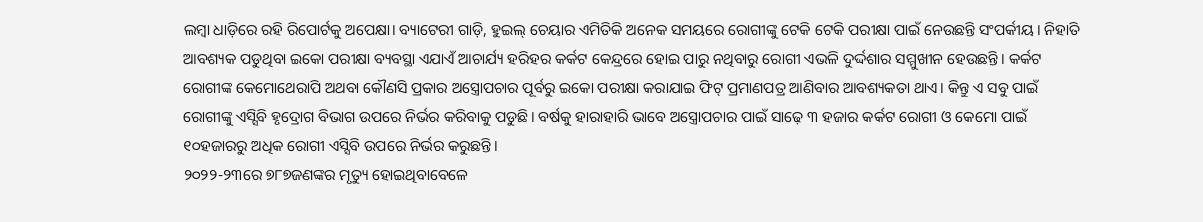ଲମ୍ବା ଧାଡ଼ିରେ ରହି ରିପୋର୍ଟକୁ ଅପେକ୍ଷା। ବ୍ୟାଟେରୀ ଗାଡ଼ି, ହୁଇଲ୍ ଚେୟାର ଏମିତିକି ଅନେକ ସମୟରେ ରୋଗୀଙ୍କୁ ଟେକି ଟେକି ପରୀକ୍ଷା ପାଇଁ ନେଉଛନ୍ତି ସଂପର୍କୀୟ। ନିହାତି ଆବଶ୍ୟକ ପଡୁଥିବା ଇକୋ ପରୀକ୍ଷା ବ୍ୟବସ୍ଥା ଏଯାଏଁ ଆଚାର୍ଯ୍ୟ ହରିହର କର୍କଟ କେନ୍ଦ୍ରରେ ହୋଇ ପାରୁ ନଥିବାରୁ ରୋଗୀ ଏଭଳି ଦୁର୍ଦ୍ଦଶାର ସମ୍ମୁଖୀନ ହେଉଛନ୍ତି। କର୍କଟ ରୋଗୀଙ୍କ କେମୋଥେରାପି ଅଥବା କୌଣସି ପ୍ରକାର ଅସ୍ତ୍ରୋପଚାର ପୂର୍ବରୁ ଇକୋ ପରୀକ୍ଷା କରାଯାଇ ଫିଟ୍ ପ୍ରମାଣପତ୍ର ଆଣିବାର ଆବଶ୍ୟକତା ଥାଏ। କିନ୍ତୁ ଏ ସବୁ ପାଇଁ ରୋଗୀଙ୍କୁ ଏସ୍ସିବି ହୃଦ୍ରୋଗ ବିଭାଗ ଉପରେ ନିର୍ଭର କରିବାକୁ ପଡୁଛି। ବର୍ଷକୁ ହାରାହାରି ଭାବେ ଅସ୍ତ୍ରୋପଚାର ପାଇଁ ସାଢ଼େ ୩ ହଜାର କର୍କଟ ରୋଗୀ ଓ କେମୋ ପାଇଁ ୧୦ହଜାରରୁ ଅଧିକ ରୋଗୀ ଏସ୍ସିବି ଉପରେ ନିର୍ଭର କରୁଛନ୍ତି।
୨୦୨୨-୨୩ରେ ୭୮୭ଜଣଙ୍କର ମୃତ୍ୟୁ ହୋଇଥିବାବେଳେ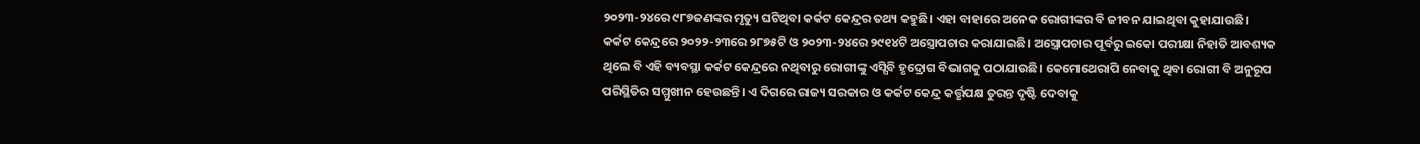୨୦୨୩-୨୪ରେ ୯୮୭ଜଣଙ୍କର ମୃତ୍ୟୁ ଘଟିଥିବା କର୍କଟ କେନ୍ଦ୍ରର ତଥ୍ୟ କହୁଛି। ଏହା ବାହାରେ ଅନେକ ରୋଗୀଙ୍କର ବି ଜୀବନ ଯାଇଥିବା କୁହାଯାଉଛି। କର୍କଟ କେନ୍ଦ୍ରରେ ୨୦୨୨-୨୩ରେ ୨୮୭୫ଟି ଓ ୨୦୨୩-୨୪ରେ ୨୯୧୪ଟି ଅସ୍ତ୍ରୋପଚାର କରାଯାଇଛି। ଅସ୍ତ୍ରୋପଚାର ପୂର୍ବରୁ ଇକୋ ପରୀକ୍ଷା ନିହାତି ଆବଶ୍ୟକ ଥିଲେ ବି ଏହି ବ୍ୟବସ୍ଥା କର୍କଟ କେନ୍ଦ୍ରରେ ନଥିବାରୁ ରୋଗୀଙ୍କୁ ଏସ୍ସିବି ହୃଦ୍ରୋଗ ବିଭାଗକୁ ପଠାଯାଉଛି। କେମୋଥେରାପି ନେବାକୁ ଥିବା ରୋଗୀ ବି ଅନୁରୂପ ପରିସ୍ଥିତିର ସମ୍ମୁଖୀନ ହେଉଛନ୍ତି। ଏ ଦିଗରେ ରାଜ୍ୟ ସରକାର ଓ କର୍କଟ କେନ୍ଦ୍ର କର୍ତ୍ତୃପକ୍ଷ ତୁରନ୍ତ ଦୃଷ୍ଟି ଦେବାକୁ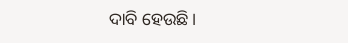ଦାବି ହେଉଛି।